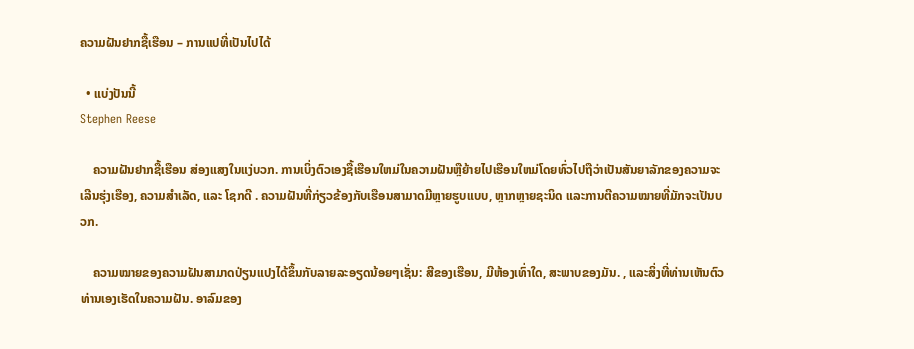ຄວາມຝັນຢາກຊື້ເຮືອນ – ການແປທີ່ເປັນໄປໄດ້

  • ແບ່ງປັນນີ້
Stephen Reese

    ຄວາມຝັນຢາກຊື້ເຮືອນ ສ່ອງແສງໃນແງ່ບວກ. ການເບິ່ງຕົວເອງຊື້ເຮືອນໃຫມ່ໃນຄວາມຝັນຫຼືຍ້າຍໄປເຮືອນໃຫມ່ໂດຍທົ່ວໄປຖືວ່າເປັນສັນຍາລັກຂອງຄວາມຈະເລີນຮຸ່ງເຮືອງ, ຄວາມສໍາເລັດ, ແລະ ໂຊກດີ . ຄວາມຝັນທີ່ກ່ຽວຂ້ອງກັບເຮືອນສາມາດມີຫຼາຍຮູບແບບ, ຫຼາກຫຼາຍຊະນິດ ແລະການຕີຄວາມໝາຍທີ່ມັກຈະເປັນບວກ.

    ຄວາມໝາຍຂອງຄວາມຝັນສາມາດປ່ຽນແປງໄດ້ຂຶ້ນກັບລາຍລະອຽດນ້ອຍໆເຊັ່ນ: ສີຂອງເຮືອນ, ມີຫ້ອງເທົ່າໃດ, ສະພາບຂອງມັນ. , ແລະສິ່ງທີ່ທ່ານເຫັນຕົວທ່ານເອງເຮັດໃນຄວາມຝັນ. ອາລົມຂອງ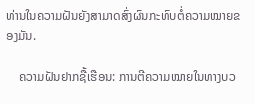ທ່ານໃນຄວາມຝັນຍັງສາມາດສົ່ງຜົນກະທົບຕໍ່ຄວາມໝາຍຂອງມັນ.

    ຄວາມຝັນຢາກຊື້ເຮືອນ: ການຕີຄວາມໝາຍໃນທາງບວ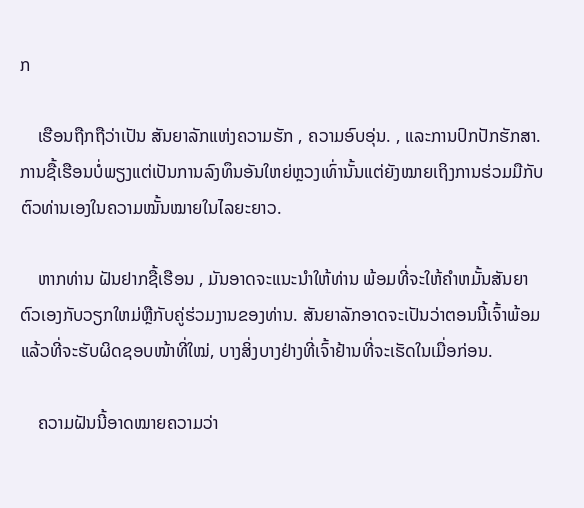ກ

    ເຮືອນຖືກຖືວ່າເປັນ ສັນຍາລັກແຫ່ງຄວາມຮັກ , ຄວາມອົບອຸ່ນ. , ແລະການປົກປັກຮັກສາ. ການຊື້ເຮືອນບໍ່ພຽງແຕ່ເປັນການລົງທຶນອັນໃຫຍ່ຫຼວງເທົ່ານັ້ນແຕ່ຍັງໝາຍເຖິງການຮ່ວມມືກັບຕົວທ່ານເອງໃນຄວາມໝັ້ນໝາຍໃນໄລຍະຍາວ.

    ຫາກທ່ານ ຝັນຢາກຊື້ເຮືອນ , ມັນອາດຈະແນະນຳໃຫ້ທ່ານ ພ້ອມທີ່ຈະໃຫ້ຄໍາຫມັ້ນສັນຍາຕົວເອງກັບວຽກໃຫມ່ຫຼືກັບຄູ່ຮ່ວມງານຂອງທ່ານ. ສັນຍາລັກອາດຈະເປັນວ່າຕອນນີ້ເຈົ້າພ້ອມແລ້ວທີ່ຈະຮັບຜິດຊອບໜ້າທີ່ໃໝ່, ບາງສິ່ງບາງຢ່າງທີ່ເຈົ້າຢ້ານທີ່ຈະເຮັດໃນເມື່ອກ່ອນ.

    ຄວາມຝັນນີ້ອາດໝາຍຄວາມວ່າ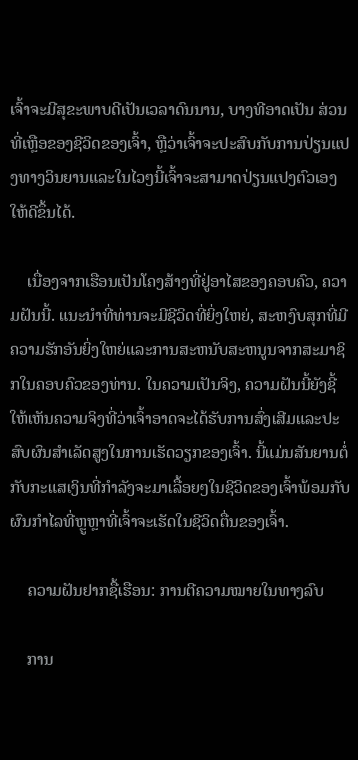ເຈົ້າຈະມີສຸຂະພາບດີເປັນເວລາດົນນານ, ບາງທີອາດເປັນ ສ່ວນທີ່ເຫຼືອຂອງຊີວິດຂອງເຈົ້າ, ຫຼືວ່າເຈົ້າຈະປະສົບກັບການປ່ຽນແປງທາງວິນຍານແລະໃນໄວໆນີ້ເຈົ້າຈະສາມາດປ່ຽນແປງຕົວເອງໃຫ້ດີຂຶ້ນໄດ້.

    ເນື່ອງຈາກເຮືອນເປັນໂຄງສ້າງທີ່ຢູ່ອາໄສຂອງຄອບຄົວ, ຄວາມຝັນນີ້. ແນະນໍາທີ່ທ່ານຈະມີຊີວິດທີ່ຍິ່ງໃຫຍ່, ສະຫງົບສຸກທີ່ມີຄວາມຮັກອັນຍິ່ງໃຫຍ່ແລະການສະຫນັບສະຫນູນຈາກສະມາຊິກໃນຄອບຄົວຂອງທ່ານ. ໃນຄວາມເປັນຈິງ, ຄວາມຝັນນີ້ຍັງຊີ້ໃຫ້ເຫັນຄວາມຈິງທີ່ວ່າເຈົ້າອາດຈະໄດ້ຮັບການສົ່ງເສີມແລະປະສົບຜົນສໍາເລັດສູງໃນການເຮັດວຽກຂອງເຈົ້າ. ນີ້ແມ່ນສັນຍານຕໍ່ກັບກະແສເງິນທີ່ກຳລັງຈະມາເລື້ອຍໆໃນຊີວິດຂອງເຈົ້າພ້ອມກັບຜົນກຳໄລທີ່ຫຼູຫຼາທີ່ເຈົ້າຈະເຮັດໃນຊີວິດຕື່ນຂອງເຈົ້າ.

    ຄວາມຝັນຢາກຊື້ເຮືອນ: ການຕີຄວາມໝາຍໃນທາງລົບ

    ການ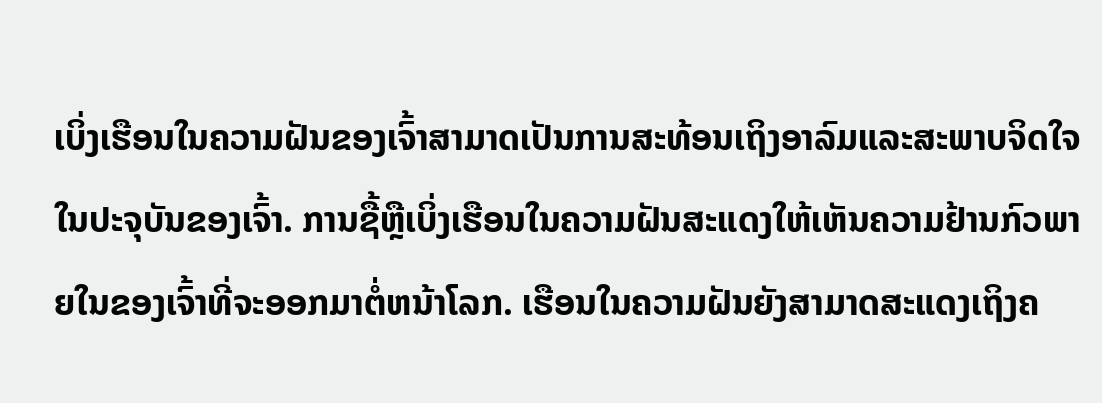ເບິ່ງເຮືອນໃນຄວາມຝັນຂອງເຈົ້າສາມາດເປັນການສະທ້ອນເຖິງອາລົມແລະສະພາບຈິດໃຈໃນປະຈຸບັນຂອງເຈົ້າ. ການຊື້ຫຼືເບິ່ງເຮືອນໃນຄວາມຝັນສະແດງໃຫ້ເຫັນຄວາມຢ້ານກົວພາຍໃນຂອງເຈົ້າທີ່ຈະອອກມາຕໍ່ຫນ້າໂລກ. ເຮືອນໃນຄວາມຝັນຍັງສາມາດສະແດງເຖິງຄ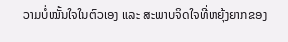ວາມບໍ່ໝັ້ນໃຈໃນຕົວເອງ ແລະ ສະພາບຈິດໃຈທີ່ຫຍຸ້ງຍາກຂອງ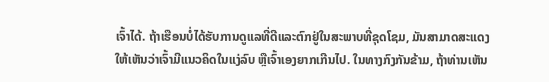ເຈົ້າໄດ້. ຖ້າເຮືອນບໍ່ໄດ້ຮັບການດູແລທີ່ດີແລະຕົກຢູ່ໃນສະພາບທີ່ຊຸດໂຊມ, ມັນສາມາດສະແດງໃຫ້ເຫັນວ່າເຈົ້າມີແນວຄິດໃນແງ່ລົບ ຫຼືເຈົ້າເອງຍາກເກີນໄປ. ໃນທາງກົງກັນຂ້າມ, ຖ້າທ່ານເຫັນ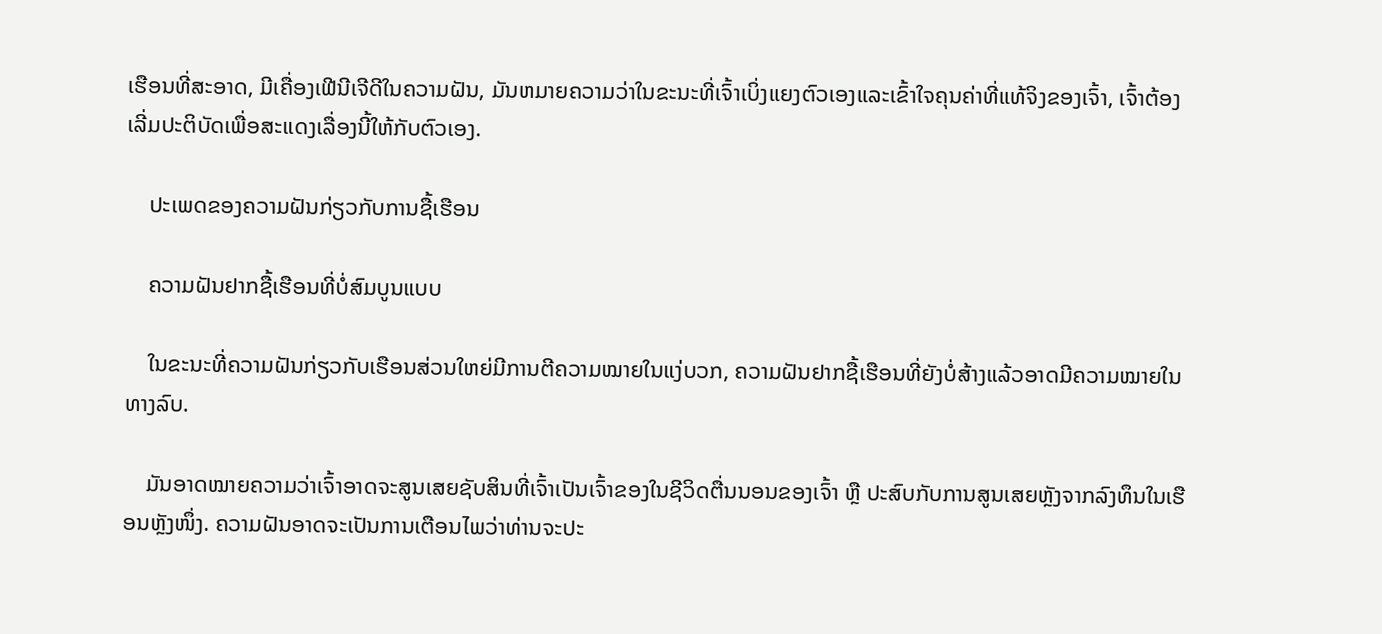ເຮືອນທີ່ສະອາດ, ມີເຄື່ອງເຟີນີເຈີດີໃນຄວາມຝັນ, ມັນຫມາຍຄວາມວ່າໃນຂະນະທີ່ເຈົ້າເບິ່ງແຍງຕົວເອງແລະເຂົ້າໃຈຄຸນຄ່າທີ່ແທ້ຈິງຂອງເຈົ້າ, ເຈົ້າຕ້ອງເລີ່ມປະຕິບັດເພື່ອສະແດງເລື່ອງນີ້ໃຫ້ກັບຕົວເອງ.

    ປະເພດຂອງຄວາມຝັນກ່ຽວກັບການຊື້ເຮືອນ

    ຄວາມຝັນຢາກຊື້ເຮືອນທີ່ບໍ່ສົມບູນແບບ

    ໃນຂະນະທີ່ຄວາມຝັນກ່ຽວກັບເຮືອນສ່ວນໃຫຍ່ມີການຕີຄວາມໝາຍໃນແງ່ບວກ, ຄວາມຝັນຢາກຊື້ເຮືອນທີ່ຍັງບໍ່ສ້າງແລ້ວອາດມີຄວາມໝາຍໃນທາງລົບ.

    ມັນອາດໝາຍຄວາມວ່າເຈົ້າອາດຈະສູນເສຍຊັບສິນທີ່ເຈົ້າເປັນເຈົ້າຂອງໃນຊີວິດຕື່ນນອນຂອງເຈົ້າ ຫຼື ປະສົບກັບການສູນເສຍຫຼັງຈາກລົງທຶນໃນເຮືອນຫຼັງໜຶ່ງ. ຄວາມຝັນອາດຈະເປັນການເຕືອນໄພວ່າທ່ານຈະປະ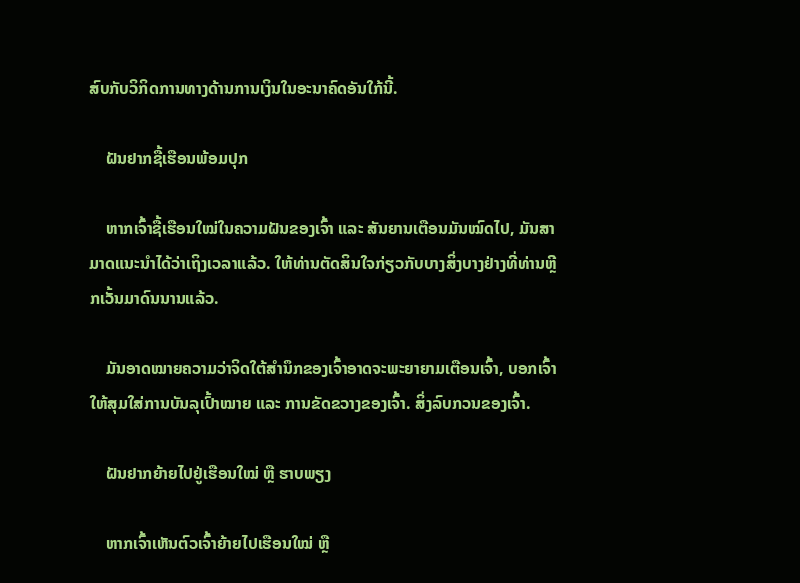ສົບກັບວິກິດການທາງດ້ານການເງິນໃນອະນາຄົດອັນໃກ້ນີ້.

    ຝັນຢາກຊື້ເຮືອນພ້ອມປຸກ

    ຫາກເຈົ້າຊື້ເຮືອນໃໝ່ໃນຄວາມຝັນຂອງເຈົ້າ ແລະ ສັນຍານເຕືອນມັນໝົດໄປ, ມັນສາມາດແນະນຳໄດ້ວ່າເຖິງເວລາແລ້ວ. ໃຫ້ທ່ານຕັດສິນໃຈກ່ຽວກັບບາງສິ່ງບາງຢ່າງທີ່ທ່ານຫຼີກເວັ້ນມາດົນນານແລ້ວ.

    ມັນອາດໝາຍຄວາມວ່າຈິດໃຕ້ສຳນຶກຂອງເຈົ້າອາດຈະພະຍາຍາມເຕືອນເຈົ້າ, ບອກເຈົ້າໃຫ້ສຸມໃສ່ການບັນລຸເປົ້າໝາຍ ແລະ ການຂັດຂວາງຂອງເຈົ້າ. ສິ່ງລົບກວນຂອງເຈົ້າ.

    ຝັນຢາກຍ້າຍໄປຢູ່ເຮືອນໃໝ່ ຫຼື ຮາບພຽງ

    ຫາກເຈົ້າເຫັນຕົວເຈົ້າຍ້າຍໄປເຮືອນໃໝ່ ຫຼື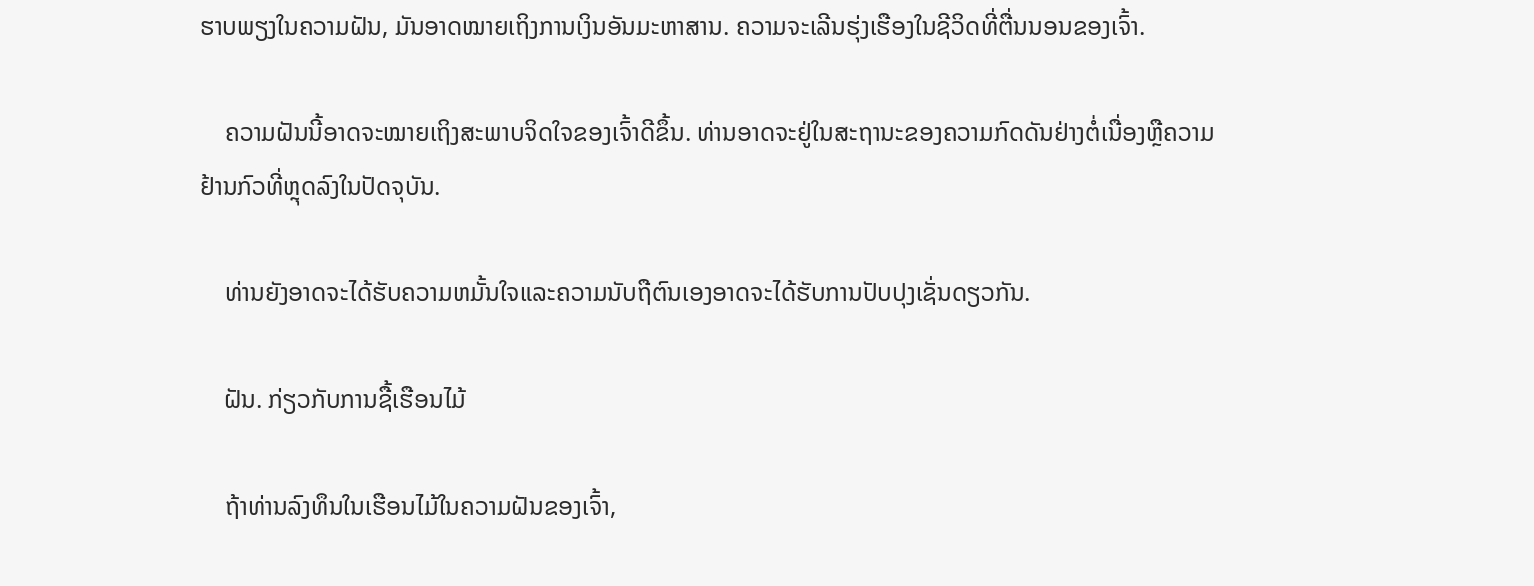ຮາບພຽງໃນຄວາມຝັນ, ມັນອາດໝາຍເຖິງການເງິນອັນມະຫາສານ. ຄວາມຈະເລີນຮຸ່ງເຮືອງໃນຊີວິດທີ່ຕື່ນນອນຂອງເຈົ້າ.

    ຄວາມຝັນນີ້ອາດຈະໝາຍເຖິງສະພາບຈິດໃຈຂອງເຈົ້າດີຂຶ້ນ. ທ່ານອາດຈະຢູ່ໃນສະຖານະຂອງຄວາມກົດດັນຢ່າງຕໍ່ເນື່ອງຫຼືຄວາມຢ້ານກົວທີ່ຫຼຸດລົງໃນປັດຈຸບັນ.

    ທ່ານຍັງອາດຈະໄດ້ຮັບຄວາມຫມັ້ນໃຈແລະຄວາມນັບຖືຕົນເອງອາດຈະໄດ້ຮັບການປັບປຸງເຊັ່ນດຽວກັນ.

    ຝັນ. ກ່ຽວກັບການຊື້ເຮືອນໄມ້

    ຖ້າທ່ານລົງທຶນໃນເຮືອນໄມ້ໃນຄວາມຝັນຂອງເຈົ້າ,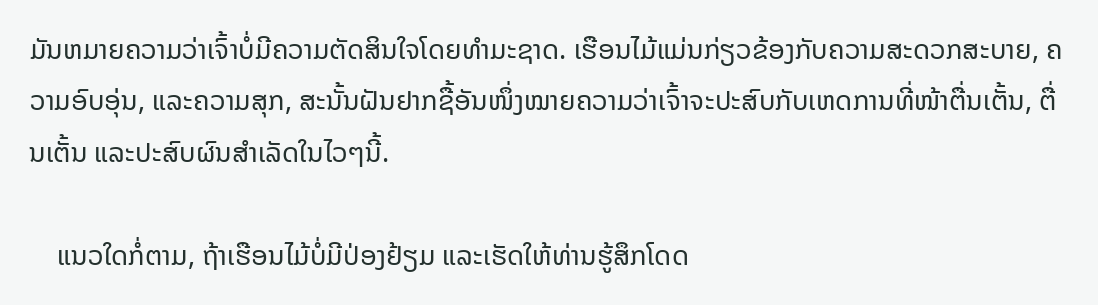ມັນຫມາຍຄວາມວ່າເຈົ້າບໍ່ມີຄວາມຕັດສິນໃຈໂດຍທໍາມະຊາດ. ເຮືອນໄມ້ແມ່ນກ່ຽວຂ້ອງກັບຄວາມສະດວກສະບາຍ, ຄວາມອົບອຸ່ນ, ແລະຄວາມສຸກ, ສະນັ້ນຝັນຢາກຊື້ອັນໜຶ່ງໝາຍຄວາມວ່າເຈົ້າຈະປະສົບກັບເຫດການທີ່ໜ້າຕື່ນເຕັ້ນ, ຕື່ນເຕັ້ນ ແລະປະສົບຜົນສຳເລັດໃນໄວໆນີ້.

    ແນວໃດກໍ່ຕາມ, ຖ້າເຮືອນໄມ້ບໍ່ມີປ່ອງຢ້ຽມ ແລະເຮັດໃຫ້ທ່ານຮູ້ສຶກໂດດ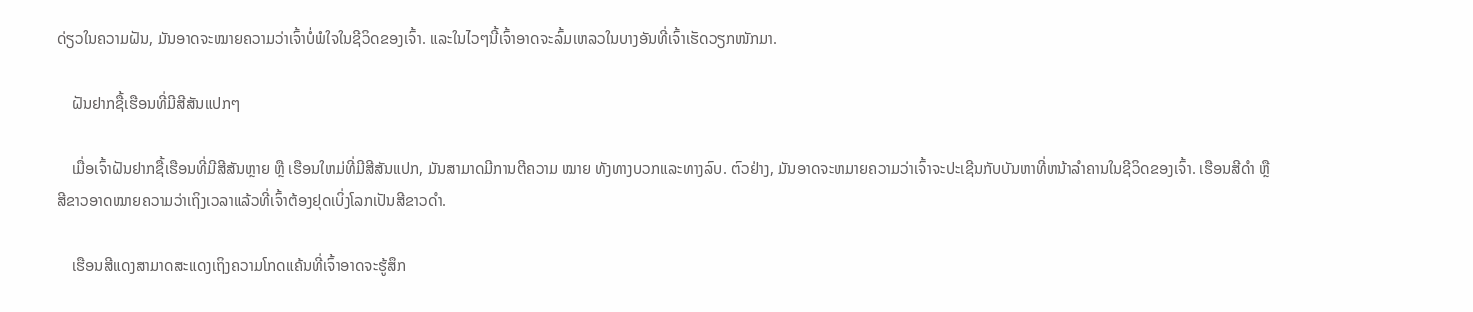ດ່ຽວໃນຄວາມຝັນ, ມັນອາດຈະໝາຍຄວາມວ່າເຈົ້າບໍ່ພໍໃຈໃນຊີວິດຂອງເຈົ້າ. ແລະໃນໄວໆນີ້ເຈົ້າອາດຈະລົ້ມເຫລວໃນບາງອັນທີ່ເຈົ້າເຮັດວຽກໜັກມາ.

    ຝັນຢາກຊື້ເຮືອນທີ່ມີສີສັນແປກໆ

    ເມື່ອເຈົ້າຝັນຢາກຊື້ເຮືອນທີ່ມີສີສັນຫຼາຍ ຫຼື ເຮືອນໃຫມ່ທີ່ມີສີສັນແປກ, ມັນສາມາດມີການຕີຄວາມ ໝາຍ ທັງທາງບວກແລະທາງລົບ. ຕົວຢ່າງ, ມັນອາດຈະຫມາຍຄວາມວ່າເຈົ້າຈະປະເຊີນກັບບັນຫາທີ່ຫນ້າລໍາຄານໃນຊີວິດຂອງເຈົ້າ. ເຮືອນສີດຳ ຫຼື ສີຂາວອາດໝາຍຄວາມວ່າເຖິງເວລາແລ້ວທີ່ເຈົ້າຕ້ອງຢຸດເບິ່ງໂລກເປັນສີຂາວດຳ.

    ເຮືອນສີແດງສາມາດສະແດງເຖິງຄວາມໂກດແຄ້ນທີ່ເຈົ້າອາດຈະຮູ້ສຶກ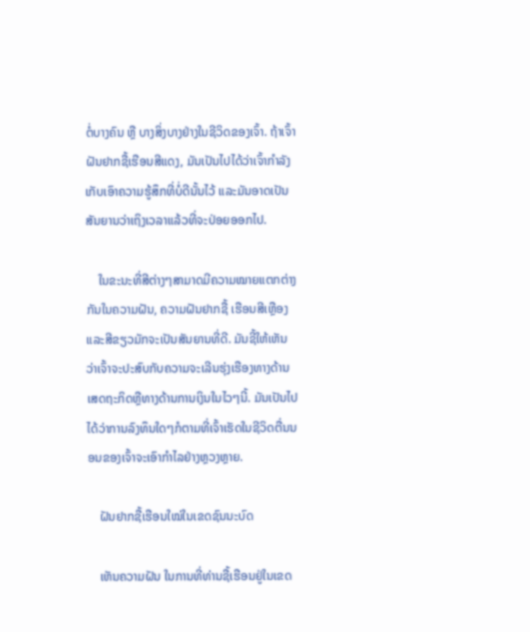ຕໍ່ບາງຄົນ ຫຼື ບາງສິ່ງບາງຢ່າງໃນຊີວິດຂອງເຈົ້າ. ຖ້າເຈົ້າຝັນຢາກຊື້ເຮືອນສີແດງ, ມັນເປັນໄປໄດ້ວ່າເຈົ້າກໍາລັງເກັບເອົາຄວາມຮູ້ສຶກທີ່ບໍ່ດີນັ້ນໄວ້ ແລະມັນອາດເປັນສັນຍານວ່າເຖິງເວລາແລ້ວທີ່ຈະປ່ອຍອອກໄປ.

    ໃນຂະນະທີ່ສີຕ່າງໆສາມາດມີຄວາມໝາຍແຕກຕ່າງກັນໃນຄວາມຝັນ, ຄວາມຝັນຢາກຊື້ ເຮືອນສີເຫຼືອງແລະສີຂຽວມັກຈະເປັນສັນຍານທີ່ດີ. ມັນຊີ້ໃຫ້ເຫັນວ່າເຈົ້າຈະປະສົບກັບຄວາມຈະເລີນຮຸ່ງເຮືອງທາງດ້ານເສດຖະກິດຫຼືທາງດ້ານການເງິນໃນໄວໆນີ້. ມັນເປັນໄປໄດ້ວ່າການລົງທຶນໃດໆກໍຕາມທີ່ເຈົ້າເຮັດໃນຊີວິດຕື່ນນອນຂອງເຈົ້າຈະເອົາກຳໄລຢ່າງຫຼວງຫຼາຍ.

    ຝັນຢາກຊື້ເຮືອນໃໝ່ໃນເຂດຊົນນະບົດ

    ເຫັນຄວາມຝັນ ໃນການທີ່ທ່ານຊື້ເຮືອນຢູ່ໃນເຂດ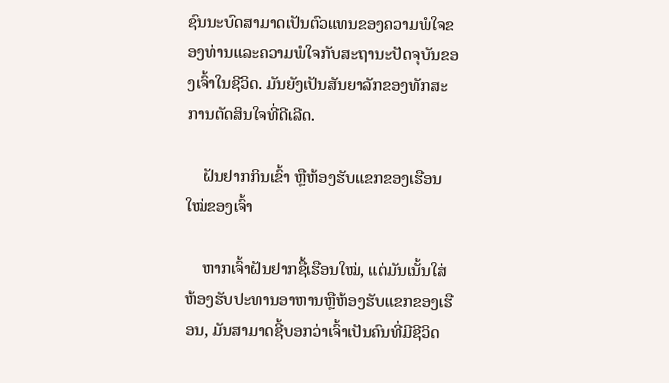ຊົນນະບົດສາມາດເປັນຕົວແທນຂອງຄວາມພໍໃຈຂອງທ່ານແລະຄວາມພໍໃຈກັບສະຖານະປັດຈຸບັນຂອງເຈົ້າໃນຊີວິດ. ມັນຍັງເປັນສັນຍາລັກຂອງທັກສະການຕັດສິນໃຈທີ່ດີເລີດ.

    ຝັນຢາກກິນເຂົ້າ ຫຼືຫ້ອງຮັບແຂກຂອງເຮືອນໃໝ່ຂອງເຈົ້າ

    ຫາກເຈົ້າຝັນຢາກຊື້ເຮືອນໃໝ່, ແຕ່ມັນເນັ້ນໃສ່ ຫ້ອງຮັບປະທານອາຫານຫຼືຫ້ອງຮັບແຂກຂອງເຮືອນ, ມັນສາມາດຊີ້ບອກວ່າເຈົ້າເປັນຄົນທີ່ມີຊີວິດ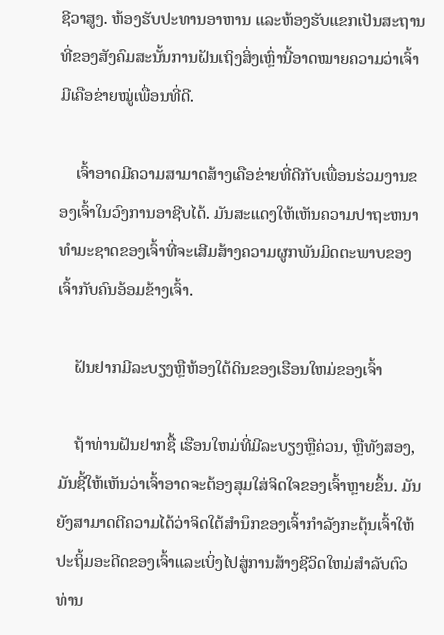ຊີວາສູງ. ຫ້ອງຮັບປະທານອາຫານ ແລະຫ້ອງຮັບແຂກເປັນສະຖານທີ່ຂອງສັງຄົມສະນັ້ນການຝັນເຖິງສິ່ງເຫຼົ່ານີ້ອາດໝາຍຄວາມວ່າເຈົ້າມີເຄືອຂ່າຍໝູ່ເພື່ອນທີ່ດີ.

    ເຈົ້າອາດມີຄວາມສາມາດສ້າງເຄືອຂ່າຍທີ່ດີກັບເພື່ອນຮ່ວມງານຂອງເຈົ້າໃນວົງການອາຊີບໄດ້. ມັນສະແດງໃຫ້ເຫັນຄວາມປາຖະຫນາທໍາມະຊາດຂອງເຈົ້າທີ່ຈະເສີມສ້າງຄວາມຜູກພັນມິດຕະພາບຂອງເຈົ້າກັບຄົນອ້ອມຂ້າງເຈົ້າ.

    ຝັນຢາກມີລະບຽງຫຼືຫ້ອງໃຕ້ດິນຂອງເຮືອນໃຫມ່ຂອງເຈົ້າ

    ຖ້າທ່ານຝັນຢາກຊື້ ເຮືອນໃຫມ່ທີ່ມີລະບຽງຫຼືຄ່ວນ, ຫຼືທັງສອງ, ມັນຊີ້ໃຫ້ເຫັນວ່າເຈົ້າອາດຈະຕ້ອງສຸມໃສ່ຈິດໃຈຂອງເຈົ້າຫຼາຍຂຶ້ນ. ມັນຍັງສາມາດຕີຄວາມໄດ້ວ່າຈິດໃຕ້ສໍານຶກຂອງເຈົ້າກໍາລັງກະຕຸ້ນເຈົ້າໃຫ້ປະຖິ້ມອະດີດຂອງເຈົ້າແລະເບິ່ງໄປສູ່ການສ້າງຊີວິດໃຫມ່ສໍາລັບຕົວທ່ານ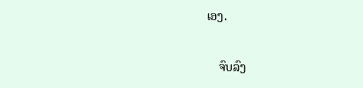ເອງ.

    ຈົບລົງ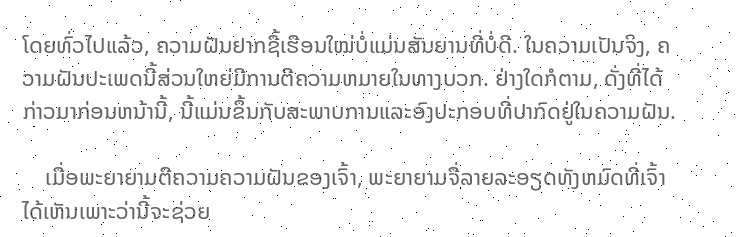ໂດຍທົ່ວໄປແລ້ວ, ຄວາມຝັນຢາກຊື້ເຮືອນໃໝ່ບໍ່ແມ່ນສັນຍານທີ່ບໍ່ດີ. ໃນຄວາມເປັນຈິງ, ຄວາມຝັນປະເພດນີ້ສ່ວນໃຫຍ່ມີການຕີຄວາມຫມາຍໃນທາງບວກ. ຢ່າງໃດກໍຕາມ, ດັ່ງທີ່ໄດ້ກ່າວມາກ່ອນຫນ້ານີ້, ນີ້ແມ່ນຂຶ້ນກັບສະພາບການແລະອົງປະກອບທີ່ປາກົດຢູ່ໃນຄວາມຝັນ.

    ເມື່ອພະຍາຍາມຕີຄວາມຄວາມຝັນຂອງເຈົ້າ, ພະຍາຍາມຈື່ລາຍລະອຽດທັງຫມົດທີ່ເຈົ້າໄດ້ເຫັນເພາະວ່ານີ້ຈະຊ່ວຍ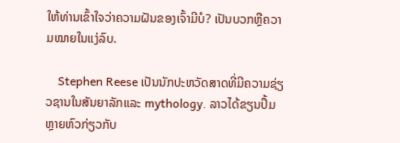ໃຫ້ທ່ານເຂົ້າໃຈວ່າຄວາມຝັນຂອງເຈົ້າມີບໍ? ເປັນບວກຫຼືຄວາມໝາຍໃນແງ່ລົບ.

    Stephen Reese ເປັນນັກປະຫວັດສາດທີ່ມີຄວາມຊ່ຽວຊານໃນສັນຍາລັກແລະ mythology. ລາວໄດ້ຂຽນປຶ້ມຫຼາຍຫົວກ່ຽວກັບ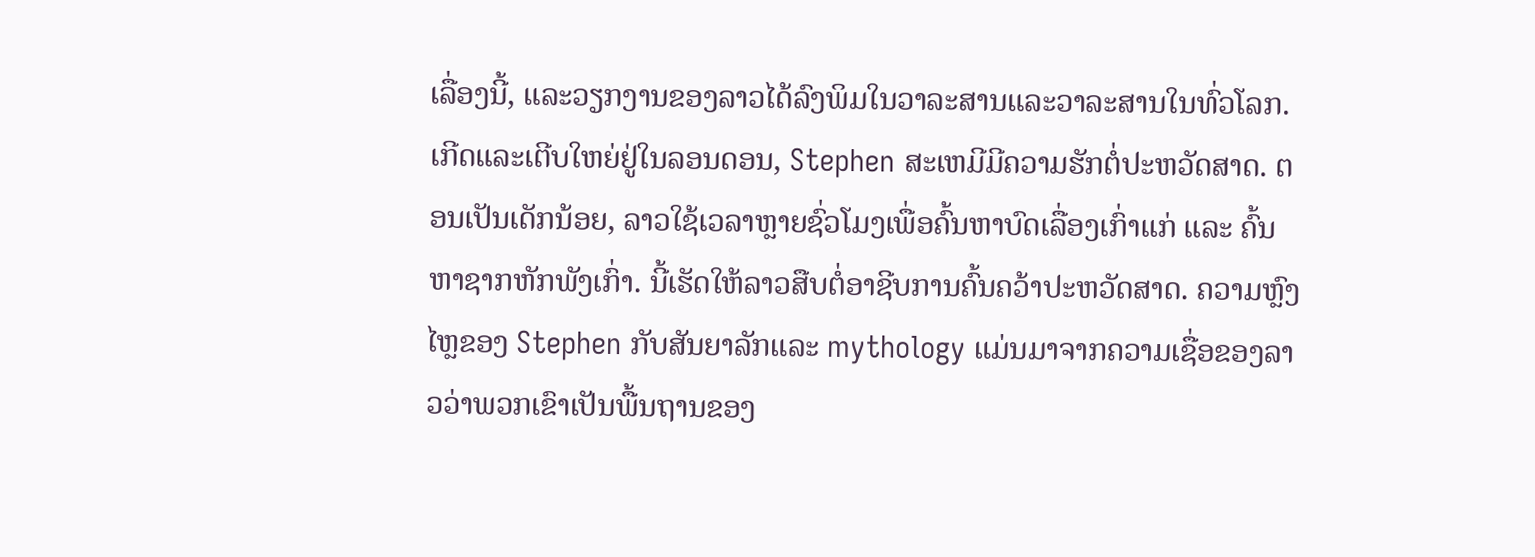ເລື່ອງນີ້, ແລະວຽກງານຂອງລາວໄດ້ລົງພິມໃນວາລະສານແລະວາລະສານໃນທົ່ວໂລກ. ເກີດແລະເຕີບໃຫຍ່ຢູ່ໃນລອນດອນ, Stephen ສະເຫມີມີຄວາມຮັກຕໍ່ປະຫວັດສາດ. ຕອນເປັນເດັກນ້ອຍ, ລາວໃຊ້ເວລາຫຼາຍຊົ່ວໂມງເພື່ອຄົ້ນຫາບົດເລື່ອງເກົ່າແກ່ ແລະ ຄົ້ນຫາຊາກຫັກພັງເກົ່າ. ນີ້ເຮັດໃຫ້ລາວສືບຕໍ່ອາຊີບການຄົ້ນຄວ້າປະຫວັດສາດ. ຄວາມຫຼົງໄຫຼຂອງ Stephen ກັບສັນຍາລັກແລະ mythology ແມ່ນມາຈາກຄວາມເຊື່ອຂອງລາວວ່າພວກເຂົາເປັນພື້ນຖານຂອງ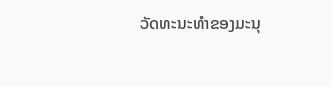ວັດທະນະທໍາຂອງມະນຸ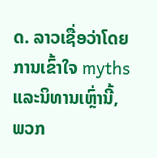ດ. ລາວເຊື່ອວ່າໂດຍການເຂົ້າໃຈ myths ແລະນິທານເຫຼົ່ານີ້, ພວກ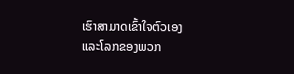ເຮົາສາມາດເຂົ້າໃຈຕົວເອງແລະໂລກຂອງພວກ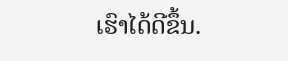ເຮົາໄດ້ດີຂຶ້ນ.